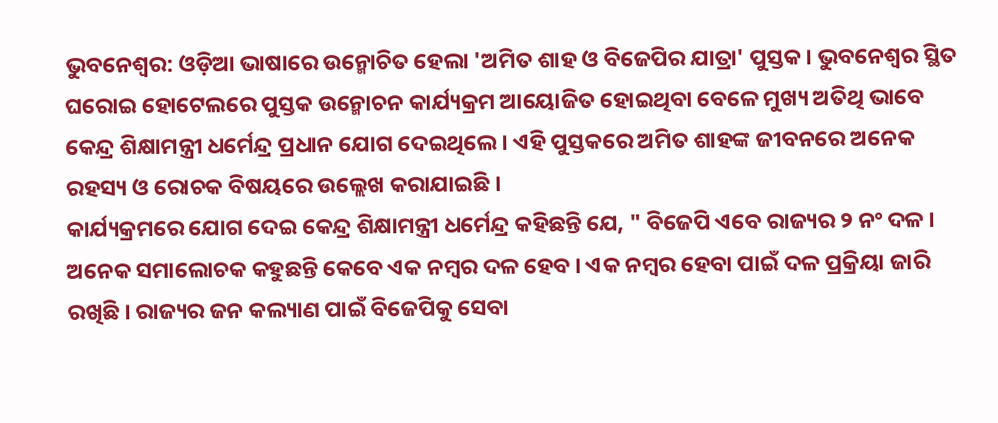ଭୁବନେଶ୍ବର: ଓଡ଼ିଆ ଭାଷାରେ ଉନ୍ମୋଚିତ ହେଲା 'ଅମିତ ଶାହ ଓ ବିଜେପିର ଯାତ୍ରା' ପୁସ୍ତକ । ଭୁବନେଶ୍ବର ସ୍ଥିତ ଘରୋଇ ହୋଟେଲରେ ପୁସ୍ତକ ଉନ୍ମୋଚନ କାର୍ଯ୍ୟକ୍ରମ ଆୟୋଜିତ ହୋଇଥିବା ବେଳେ ମୁଖ୍ୟ ଅତିଥି ଭାବେ କେନ୍ଦ୍ର ଶିକ୍ଷାମନ୍ତ୍ରୀ ଧର୍ମେନ୍ଦ୍ର ପ୍ରଧାନ ଯୋଗ ଦେଇଥିଲେ । ଏହି ପୁସ୍ତକରେ ଅମିତ ଶାହଙ୍କ ଜୀବନରେ ଅନେକ ରହସ୍ୟ ଓ ରୋଚକ ବିଷୟରେ ଉଲ୍ଲେଖ କରାଯାଇଛି ।
କାର୍ଯ୍ୟକ୍ରମରେ ଯୋଗ ଦେଇ କେନ୍ଦ୍ର ଶିକ୍ଷାମନ୍ତ୍ରୀ ଧର୍ମେନ୍ଦ୍ର କହିଛନ୍ତି ଯେ, " ବିଜେପି ଏବେ ରାଜ୍ୟର ୨ ନଂ ଦଳ । ଅନେକ ସମାଲୋଚକ କହୁଛନ୍ତି କେବେ ଏକ ନମ୍ବର ଦଳ ହେବ । ଏକ ନମ୍ବର ହେବା ପାଇଁ ଦଳ ପ୍ରକ୍ରିୟା ଜାରି ରଖିଛି । ରାଜ୍ୟର ଜନ କଲ୍ୟାଣ ପାଇଁ ବିଜେପିକୁ ସେବା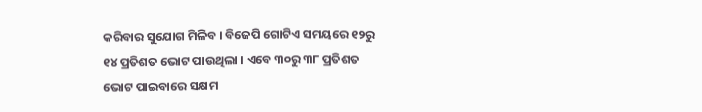କରିବାର ସୁଯୋଗ ମିଳିବ । ବିଜେପି ଗୋଟିଏ ସମୟରେ ୧୨ରୁ ୧୪ ପ୍ରତିଶତ ଭୋଟ ପାଉଥିଲା । ଏବେ ୩୦ରୁ ୩୮ ପ୍ରତିଶତ ଭୋଟ ପାଇବାରେ ସକ୍ଷମ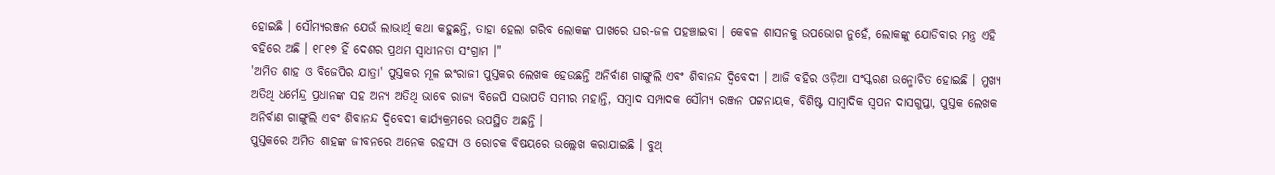ହୋଇଛି । ସୌମ୍ୟରଞ୍ଜନ ଯେଉଁ ଲାଭାର୍ଥି କଥା କହୁଛନ୍ତି, ତାହା ହେଲା ଗରିବ ଲୋକଙ୍କ ପାଖରେ ଘର-ଜଳ ପହଞ୍ଚାଇବା । କେଵଳ ଶାସନକୁ ଉପଭୋଗ ନୁହେଁ, ଲୋକଙ୍କୁ ଯୋଡିବାର ମନ୍ତ୍ର ଏହି ବହିରେ ଅଛି । ୧୮୧୭ ହିଁ ଦେଶର ପ୍ରଥମ ସ୍ଵାଧୀନତା ସଂଗ୍ରାମ ।"
'ଅମିତ ଶାହ ଓ ବିଜେପିର ଯାତ୍ରା' ପୁସ୍ତକର ମୂଳ ଇଂରାଜୀ ପୁସ୍ତକର ଲେଖକ ହେଉଛନ୍ତି ଅନିର୍ବାଣ ଗାଙ୍ଗୁଲି ଏବଂ ଶିବାନନ୍ଦ ଦ୍ବିବେଦୀ । ଆଜି ବହିର ଓଡ଼ିଆ ସଂସ୍କରଣ ଉନ୍ମୋଚିତ ହୋଇଛି । ମୁଖ୍ୟ ଅତିଥି ଧର୍ମେନ୍ଦ୍ର ପ୍ରଧାନଙ୍କ ସହ ଅନ୍ୟ ଅତିଥି ଭାବେ ରାଜ୍ୟ ବିଜେପି ସଭାପତି ସମୀର ମହାନ୍ତି, ସମ୍ବାଦ ସମ୍ପାଦକ ସୌମ୍ୟ ରଞ୍ଜନ ପଟ୍ଟନାୟକ, ବିଶିଷ୍ଟ ସାମ୍ବାଦିକ ସ୍ବପନ ଦାସଗୁପ୍ତା, ପୁସ୍ତକ ଲେଖକ ଅନିର୍ବାଣ ଗାଙ୍ଗୁଲି ଏବଂ ଶିବାନନ୍ଦ ଦ୍ବିବେଦୀ କାର୍ଯ୍ୟକ୍ରମରେ ଉପସ୍ଥିତ ଅଛନ୍ତି ।
ପୁସ୍ତକରେ ଅମିତ ଶାହଙ୍କ ଜୀବନରେ ଅନେକ ରହସ୍ୟ ଓ ରୋଚକ ବିଷୟରେ ଉଲ୍ଲେଖ କରାଯାଇଛି । ବୁଥ୍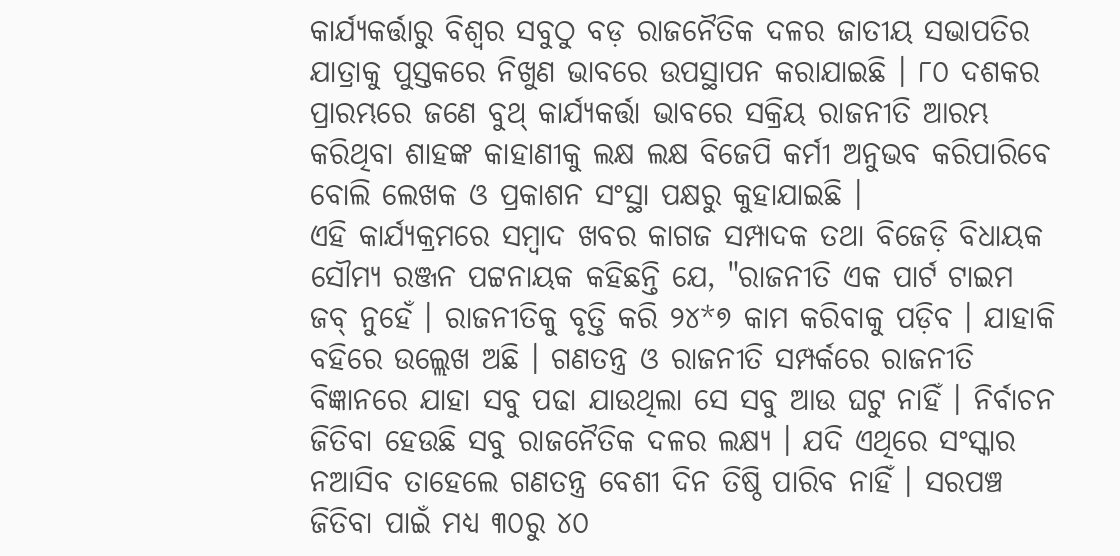କାର୍ଯ୍ୟକର୍ତ୍ତାରୁ ବିଶ୍ବର ସବୁଠୁ ବଡ଼ ରାଜନୈତିକ ଦଳର ଜାତୀୟ ସଭାପତିର ଯାତ୍ରାକୁ ପୁସ୍ତକରେ ନିଖୁଣ ଭାବରେ ଉପସ୍ଥାପନ କରାଯାଇଛି । ୮୦ ଦଶକର ପ୍ରାରମ୍ଭରେ ଜଣେ ବୁଥ୍ କାର୍ଯ୍ୟକର୍ତ୍ତା ଭାବରେ ସକ୍ରିୟ ରାଜନୀତି ଆରମ୍ଭ କରିଥିବା ଶାହଙ୍କ କାହାଣୀକୁ ଲକ୍ଷ ଲକ୍ଷ ବିଜେପି କର୍ମୀ ଅନୁଭବ କରିପାରିବେ ବୋଲି ଲେଖକ ଓ ପ୍ରକାଶନ ସଂସ୍ଥା ପକ୍ଷରୁ କୁହାଯାଇଛି ।
ଏହି କାର୍ଯ୍ୟକ୍ରମରେ ସମ୍ବାଦ ଖବର କାଗଜ ସମ୍ପାଦକ ତଥା ବିଜେଡ଼ି ବିଧାୟକ ସୌମ୍ୟ ରଞ୍ଜନ ପଟ୍ଟନାୟକ କହିଛନ୍ତି ଯେ, "ରାଜନୀତି ଏକ ପାର୍ଟ ଟାଇମ ଜବ୍ ନୁହେଁ । ରାଜନୀତିକୁ ବୃତ୍ତି କରି ୨୪*୭ କାମ କରିବାକୁ ପଡ଼ିବ । ଯାହାକି ବହିରେ ଉଲ୍ଲେଖ ଅଛି । ଗଣତନ୍ତ୍ର ଓ ରାଜନୀତି ସମ୍ପର୍କରେ ରାଜନୀତି ବିଜ୍ଞାନରେ ଯାହା ସବୁ ପଢା ଯାଉଥିଲା ସେ ସବୁ ଆଉ ଘଟୁ ନାହିଁ । ନିର୍ବାଚନ ଜିତିବା ହେଉଛି ସବୁ ରାଜନୈତିକ ଦଳର ଲକ୍ଷ୍ୟ । ଯଦି ଏଥିରେ ସଂସ୍କାର ନଆସିବ ତାହେଲେ ଗଣତନ୍ତ୍ର ବେଶୀ ଦିନ ତିଷ୍ଠି ପାରିବ ନାହିଁ । ସରପଞ୍ଚ ଜିତିବା ପାଇଁ ମଧ୍ୟ ୩୦ରୁ ୪୦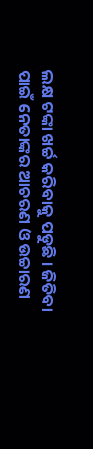ଲକ୍ଷ ଟଙ୍କା ଖର୍ଚ୍ଚ କରିବାକୁ ପଡୁଛି । ଜିତିବା ପାଇଁ ନେତାଙ୍କର ଆଚରଣ ଓ ଉଚ୍ଚାରଣ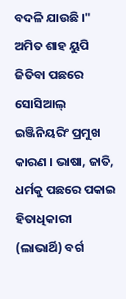ବଦଳି ଯାଉଛି ।"
ଅମିତ ଶାହ ୟୁପି ଜିତିବା ପଛରେ ସୋସିଆଲ୍ ଇଞ୍ଜିନିୟରିଂ ପ୍ରମୁଖ କାରଣ । ଭାଷା, ଜାତି, ଧର୍ମକୁ ପଛରେ ପକାଇ ହିତାଧିକାରୀ (ଲାଭାର୍ଥି) ବର୍ଗ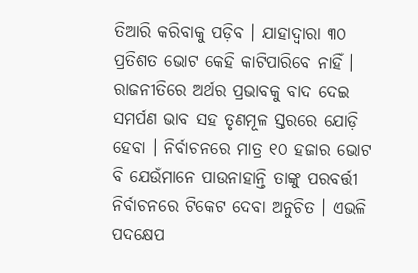ତିଆରି କରିବାକୁ ପଡ଼ିବ । ଯାହାଦ୍ବାରା ୩୦ ପ୍ରତିଶତ ଭୋଟ କେହି କାଟିପାରିବେ ନାହିଁ । ରାଜନୀତିରେ ଅର୍ଥର ପ୍ରଭାବକୁ ବାଦ ଦେଇ ସମର୍ପଣ ଭାବ ସହ ତୃଣମୂଳ ସ୍ତରରେ ଯୋଡ଼ି ହେବା । ନିର୍ବାଚନରେ ମାତ୍ର ୧୦ ହଜାର ଭୋଟ ବି ଯେଉଁମାନେ ପାଉନାହାନ୍ତି ତାଙ୍କୁ ପରବର୍ତ୍ତୀ ନିର୍ବାଚନରେ ଟିକେଟ ଦେବା ଅନୁଚିତ । ଏଭଳି ପଦକ୍ଷେପ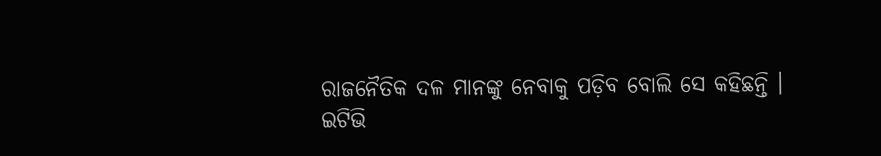ରାଜନୈତିକ ଦଳ ମାନଙ୍କୁ ନେବାକୁ ପଡ଼ିବ ବୋଲି ସେ କହିଛନ୍ତି ।
ଇଟିଭି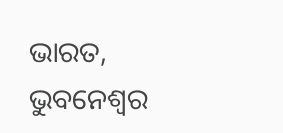ଭାରତ, ଭୁବନେଶ୍ବର